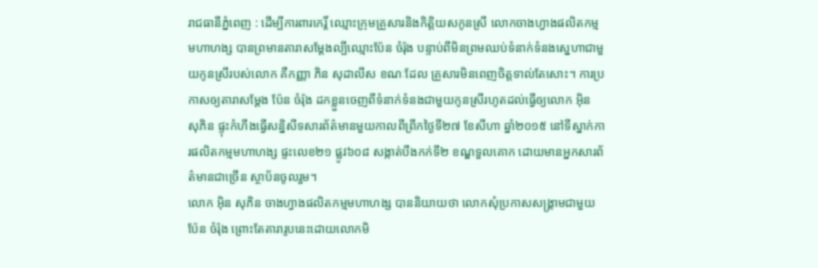រាជធានីភ្នំពេញ : ដើម្បីការពារកេរ្ដិ៍ ឈ្មោះក្រុមគ្រួសារនិងកិត្ដិយសកូនស្រី លោកចាងហ្វាងផលិតកម្មមហាហង្ស បានព្រមានតារាសម្ដែងល្បីឈ្មោះប៉ែន ចំរ៉ុង បន្ទាប់ពីមិនព្រមឈប់ទំនាក់ទំនងស្នេហាជាមួយកូនស្រីរបស់លោក គឺកញ្ញា ភិន សុដាលីស ខណៈដែល គ្រួសារមិនពេញចិត្ដទាល់តែសោះ។ ការប្រកាសឲ្យតារាសម្ដែង ប៉ែន ចំរ៉ុង ដកខ្លួនចេញពីទំនាក់ទំនងជាមួយកូនស្រីរហូតដល់ធ្វើឲ្យលោក អ៊ិន សុភិន ផ្ទុះកំហឹងធ្វើសន្និសីទសារព័ត៌មានមួយកាលពីព្រឹកថ្ងៃទី២៧ ខែសីហា ឆ្នាំ២០១៥ នៅទីស្នាក់ការផលិតកម្មមហាហង្ស ផ្ទះលេខ២១ ផ្លូវ៦០៨ សង្កាត់បឹងកក់ទី២ ខណ្ឌទួលគោក ដោយមានអ្នកសារព័ត៌មានជាច្រើន ស្ថាប័នចូលរួម។
លោក អ៊ិន សុភិន ចាងហ្វាងផលិតកម្មមហាហង្ស បាននិយាយថា លោកសុំប្រកាសសង្គ្រាមជាមួយប៉ែន ចំរ៉ុង ព្រោះតែតារារូបនេះដោយលោកមិ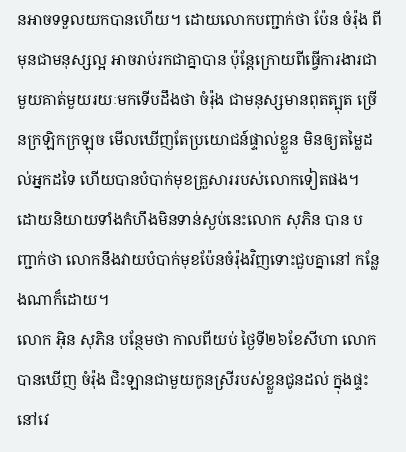នអាចទទួលយកបានហើយ។ ដោយលោកបញ្ជាក់ថា ប៉ែន ចំរ៉ុង ពីមុនជាមនុស្សល្អ អាចរាប់រកជាគ្នាបាន ប៉ុន្ដែក្រោយពីធ្វើការងារជាមួយគាត់មួយរយៈមកទើបដឹងថា ចំរ៉ុង ជាមនុស្សមានពុតត្បុត ច្រើនក្រឡិកក្រឡុច មើលឃើញតែប្រយោជន៍ផ្ទាល់ខ្លួន មិនឲ្យតម្លៃដល់អ្នកដទៃ ហើយបានបំបាក់មុខគ្រួសាររបស់លោកទៀតផង។ ដោយនិយាយទាំងកំហឹងមិនទាន់ស្ងប់នេះលោក សុភិន បាន បញ្ជាក់ថា លោកនឹងវាយបំបាក់មុខប៉ែនចំរ៉ុងវិញទោះជួបគ្នានៅ កន្លែងណាក៏ដោយ។
លោក អ៊ិន សុភិន បន្ថែមថា កាលពីយប់ ថ្ងៃទី២៦ខែសីហា លោកបានឃើញ ចំរ៉ុង ជិះឡានជាមួយកូនស្រីរបស់ខ្លួនជូនដល់ ក្នុងផ្ទះនៅវេ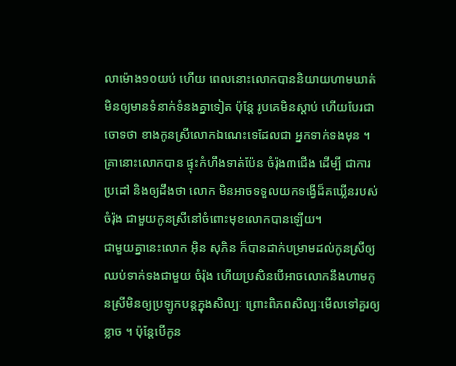លាម៉ោង១០យប់ ហើយ ពេលនោះលោកបាននិយាយហាមឃាត់ មិនឲ្យមានទំនាក់ទំនងគ្នាទៀត ប៉ុន្ដែ រូបគេមិនស្ដាប់ ហើយបែរជាចោទថា ខាងកូនស្រីលោកឯណេះទេដែលជា អ្នកទាក់ទងមុន ។ គ្រានោះលោកបាន ផ្ទុះកំហឹងទាត់ប៉ែន ចំរ៉ុង៣ជើង ដើម្បី ជាការប្រដៅ និងឲ្យដឹងថា លោក មិនអាចទទួលយកទង្វើដ៏គឃ្លើនរបស់ ចំរ៉ុង ជាមួយកូនស្រីនៅចំពោះមុខលោកបានឡើយ។
ជាមួយគ្នានេះលោក អ៊ិន សុភិន ក៏បានដាក់បម្រាមដល់កូនស្រីឲ្យឈប់ទាក់ទងជាមួយ ចំរ៉ុង ហើយប្រសិនបើអាចលោកនឹងហាមកូនស្រីមិនឲ្យប្រឡូកបន្ដក្នុងសិល្បៈ ព្រោះពិភពសិល្បៈមើលទៅគួរឲ្យខ្លាច ។ ប៉ុន្ដែបើកូន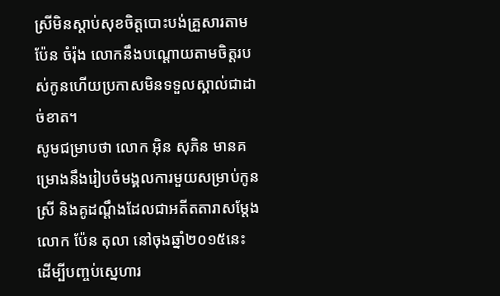ស្រីមិនស្ដាប់សុខចិត្ដបោះបង់គ្រួសារតាម ប៉ែន ចំរ៉ុង លោកនឹងបណ្ដោយតាមចិត្ដរបស់កូនហើយប្រកាសមិនទទួលស្គាល់ជាដាច់ខាត។
សូមជម្រាបថា លោក អ៊ិន សុភិន មានគម្រោងនឹងរៀបចំមង្គលការមួយសម្រាប់កូនស្រី និងគូដណ្ដឹងដែលជាអតីតតារាសម្ដែងលោក ប៉ែន តុលា នៅចុងឆ្នាំ២០១៥នេះ ដើម្បីបញ្ចប់ស្នេហារ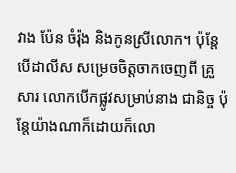វាង ប៉ែន ចំរ៉ុង និងកូនស្រីលោក។ ប៉ុន្ដែបើដាលីស សម្រេចចិត្ដចាកចេញពី គ្រួសារ លោកបើកផ្លូវសម្រាប់នាង ជានិច្ច ប៉ុន្ដែយ៉ាងណាក៏ដោយក៏លោ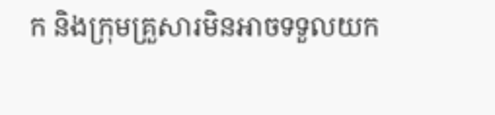ក និងក្រុមគ្រួសារមិនអាចទទួលយក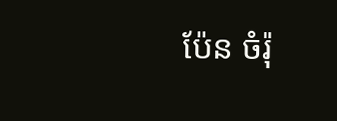ប៉ែន ចំរ៉ុ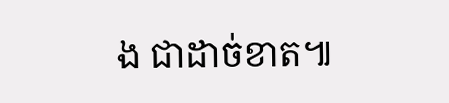ង ជាដាច់ខាត៕